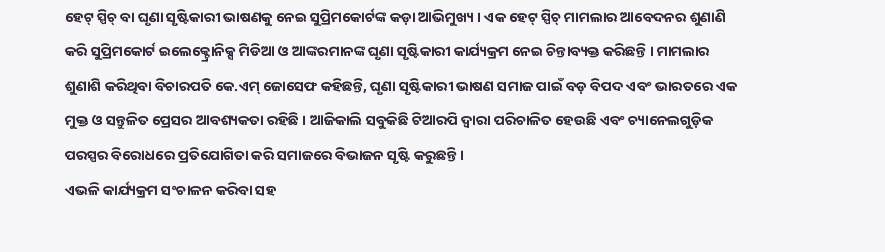ହେଟ୍ ସ୍ପିଚ୍ ବା ଘୃଣା ସୃଷ୍ଟିକାରୀ ଭାଷଣକୁ ନେଇ ସୁପ୍ରିମକୋର୍ଟଙ୍କ କଡ଼ା ଆଭିମୁଖ୍ୟ । ଏକ ହେଟ୍ ସ୍ପିଚ୍ ମାମଲାର ଆବେଦନର ଶୁଣାଣି କରି ସୁପ୍ରିମକୋର୍ଟ ଇଲେକ୍ଟ୍ରୋନିକ୍ସ ମିଡିଆ ଓ ଆଙ୍କରମାନଙ୍କ ଘୃଣା ସୃଷ୍ଟିକାରୀ କାର୍ଯ୍ୟକ୍ରମ ନେଇ ଚିନ୍ତାବ୍ୟକ୍ତ କରିଛନ୍ତି । ମାମଲାର ଶୁଣାଶି କରିଥିବା ବିଚାରପତି କେ.ଏମ୍ ଜୋସେଫ କହିଛନ୍ତି, ଘୃଣା ସୃଷ୍ଟିକାରୀ ଭାଷଣ ସମାଜ ପାଇଁ ବଡ଼ ବିପଦ ଏବଂ ଭାରତରେ ଏକ ମୁକ୍ତ ଓ ସନ୍ତୁଳିତ ପ୍ରେସର ଆବଶ୍ୟକତା ରହିଛି । ଆଜିକାଲି ସବୁକିଛି ଟିଆରପି ଦ୍ୱାରା ପରିଚାଳିତ ହେଉଛି ଏବଂ ଚ୍ୟାନେଲଗୁଡ଼ିକ ପରସ୍ପର ବିରୋଧରେ ପ୍ରତିଯୋଗିତା କରି ସମାଜରେ ବିଭାଜନ ସୃଷ୍ଟି କରୁଛନ୍ତି ।
ଏଭଳି କାର୍ଯ୍ୟକ୍ରମ ସଂଚାଳନ କରିବା ସହ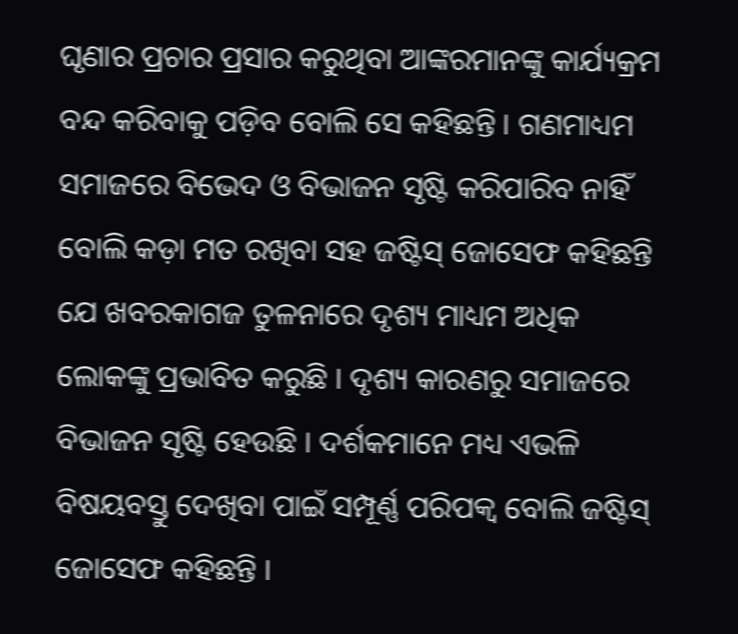ଘୃଣାର ପ୍ରଚାର ପ୍ରସାର କରୁଥିବା ଆଙ୍କରମାନଙ୍କୁ କାର୍ଯ୍ୟକ୍ରମ ବନ୍ଦ କରିବାକୁ ପଡ଼ିବ ବୋଲି ସେ କହିଛନ୍ତି । ଗଣମାଧ୍ୟମ ସମାଜରେ ବିଭେଦ ଓ ବିଭାଜନ ସୃଷ୍ଟି କରିପାରିବ ନାହିଁ ବୋଲି କଡ଼ା ମତ ରଖିବା ସହ ଜଷ୍ଟିସ୍ ଜୋସେଫ କହିଛନ୍ତି ଯେ ଖବରକାଗଜ ତୁଳନାରେ ଦୃଶ୍ୟ ମାଧ୍ୟମ ଅଧିକ ଲୋକଙ୍କୁ ପ୍ରଭାବିତ କରୁଛି । ଦୃଶ୍ୟ କାରଣରୁ ସମାଜରେ ବିଭାଜନ ସୃଷ୍ଟି ହେଉଛି । ଦର୍ଶକମାନେ ମଧ୍ୟ ଏଭଳି ବିଷୟବସ୍ତୁ ଦେଖିବା ପାଇଁ ସମ୍ପୂର୍ଣ୍ଣ ପରିପକ୍ୱ ବୋଲି ଜଷ୍ଟିସ୍ ଜୋସେଫ କହିଛନ୍ତି ।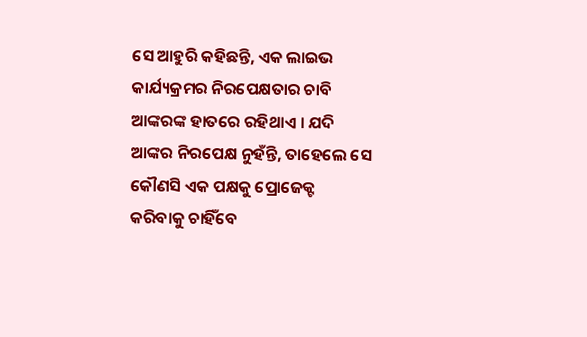ସେ ଆହୁରି କହିଛନ୍ତି, ଏକ ଲାଇଭ କାର୍ଯ୍ୟକ୍ରମର ନିରପେକ୍ଷତାର ଚାବି ଆଙ୍କରଙ୍କ ହାତରେ ରହିଥାଏ । ଯଦି ଆଙ୍କର ନିରପେକ୍ଷ ନୁହଁନ୍ତି, ତାହେଲେ ସେ କୌଣସି ଏକ ପକ୍ଷକୁ ପ୍ରୋଜେକ୍ଟ କରିବାକୁ ଚାହିଁବେ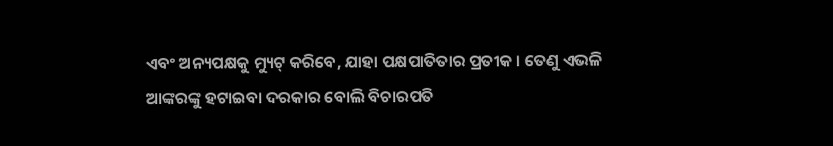ଏବଂ ଅନ୍ୟପକ୍ଷକୁ ମ୍ୟୁଟ୍ କରିବେ, ଯାହା ପକ୍ଷପାତିତାର ପ୍ରତୀକ । ତେଣୁ ଏଭଳି ଆଙ୍କରଙ୍କୁ ହଟାଇବା ଦରକାର ବୋଲି ବିଚାରପତି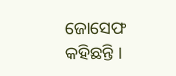ଜୋସେଫ କହିଛନ୍ତି ।